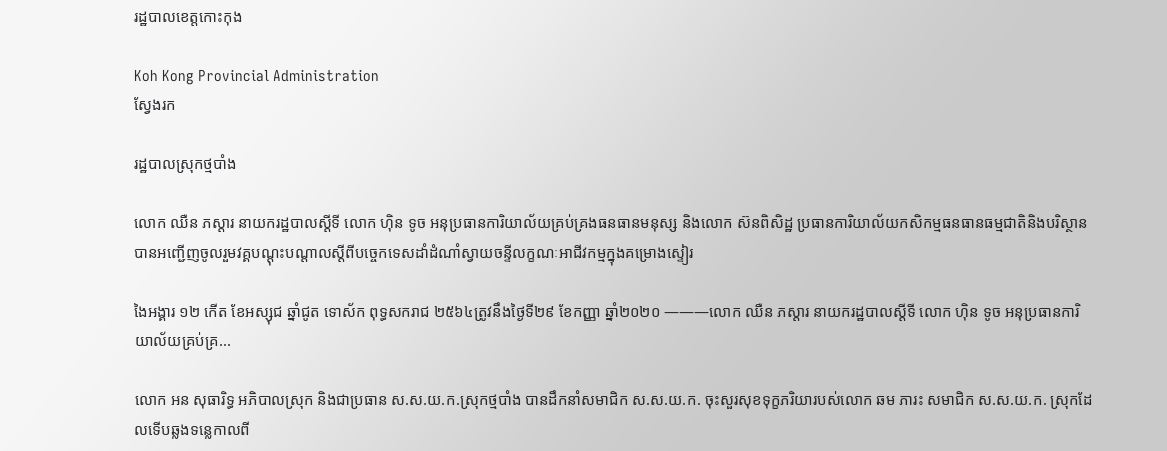រដ្ឋបាលខេត្តកោះកុង

Koh Kong Provincial Administration
ស្វែងរក

រដ្ឋបាលស្រុកថ្មបាំង

លោក ឈឺន ភស្ដារ នាយករដ្ឋបាលស្ដីទី លោក ហ៊ិន ទូច អនុប្រធានការិយាល័យគ្រប់គ្រងធនធានមនុស្ស និងលោក ស៊នពិសិដ្ឋ ប្រធានការិយាល័យកសិកម្មធនធានធម្មជាតិនិងបរិស្ថាន បានអញ្ជើញចូលរួមវគ្គបណ្ដុះបណ្ដាលស្ដីពីបច្ចេកទេសដាំដំណាំស្វាយចន្ទីលក្ខណៈអាជីវកម្មក្នុងគម្រោងស្ទៀរ

ងៃអង្គារ ១២ កើត ខែអស្សុជ ឆ្នាំជូត ទោស័ក ពុទ្ធសករាជ ២៥៦៤ត្រូវនឹងថ្ងៃទី២៩ ខែកញ្ញា ឆ្នាំ២០២០ ———លោក ឈឺន ភស្ដារ នាយករដ្ឋបាលស្ដីទី លោក ហ៊ិន ទូច អនុប្រធានការិយាល័យគ្រប់គ្រ...

លោក អន សុធារិទ្ធ អភិបាលស្រុក និងជាប្រធាន ស.ស.យ.ក.ស្រុកថ្មបាំង បានដឹកនាំសមាជិក ស.ស.យ.ក. ចុះសួរសុខទុក្ខភរិយារបស់លោក ឆម ភារះ សមាជិក ស.ស.យ.ក. ស្រុកដែលទើបឆ្លងទន្លេកាលពី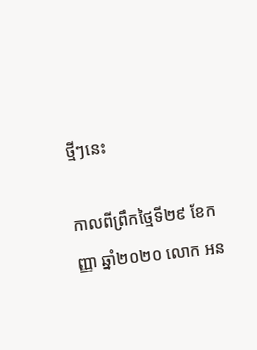ថ្មីៗនេះ

កាលពីព្រឹកថ្មៃទី២៩ ខែកញ្ញា ឆ្នាំ២០២០ លោក អន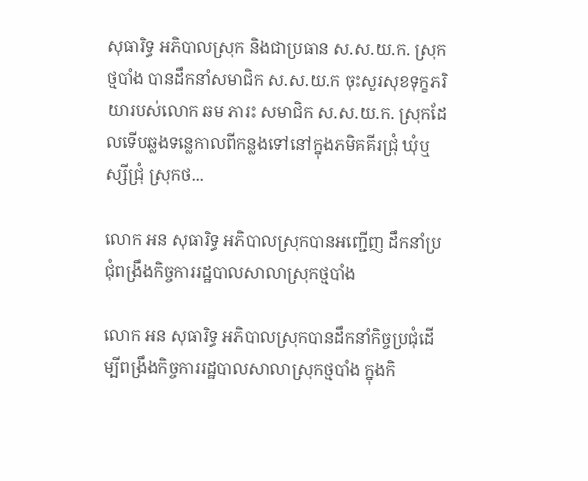សុធារិទ្ធ អភិបាលស្រុក និងជាប្រធាន ស.ស.យ.ក. ស្រុកថ្មបាំង បានដឹកនាំសមាជិក ស.ស.យ.ក ចុះសួរសុខទុក្ខភរិយារបស់លោក ឆម ភារះ សមាជិក ស.ស.យ.ក. ស្រុកដែលទើបឆ្លងទន្លេកាលពីកន្លងទៅនៅក្នុងភមិគគីរជ្រុំ ឃុំឬស្សីជ្រុំ ស្រុកថ...

លោក អន សុធារិទ្ធ អភិបាលស្រុកបានអញ្ជើញ ដឹកនាំប្រជុំពង្រឹងកិច្ចការរដ្ឋបាលសាលាស្រុកថ្មបាំង

លោក អន សុធារិទ្ធ អភិបាលស្រុកបានដឹកនាំកិច្ចប្រជុំដើម្បីពង្រឹងកិច្ចការរដ្ឋបាលសាលាស្រុកថ្មបាំង ក្នុងកិ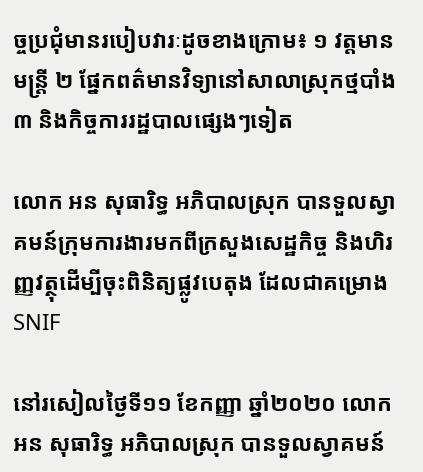ច្ចប្រជុំមានរបៀបវារៈដូចខាងក្រោម៖ ១ វត្តមានមន្រ្តី ២ ផ្នែកពត៌មានវិទ្យានៅសាលាស្រុកថ្មបាំង ៣ និងកិច្ចការរដ្ឋបាលផ្សេងៗទៀត

លោក អន សុធារិទ្ធ អភិបាលស្រុក បានទួលស្វាគមន៍ក្រុមការងារមកពីក្រសួងសេដ្ឋកិច្ច និងហិរញ្ញវត្ថុដើម្បីចុះពិនិត្យផ្លូវបេតុង ដែលជាគម្រោងSNIF

នៅរសៀលថ្ងៃទី១១ ខែកញ្ញា ឆ្នាំ២០២០ លោក អន សុធារិទ្ធ អភិបាលស្រុក បានទួលស្វាគមន៍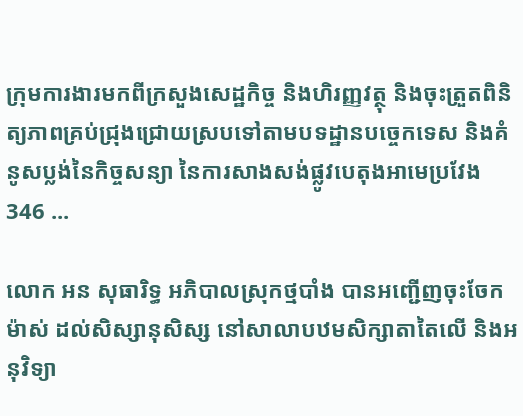ក្រុមការងារមកពីក្រសួងសេដ្ឋកិច្ច និងហិរញ្ញវត្ថុ និងចុះត្រួតពិនិត្យភាពគ្រប់ជ្រុងជ្រោយស្របទៅតាមបទដ្ឋានបច្ចេកទេស និងគំនូសប្លង់នៃកិច្ចសន្យា នៃការសាងសង់ផ្លូវបេតុងអាមេប្រវែង 346 ...

លោក អន សុធារិទ្ធ អភិបាលស្រុកថ្មបាំង បានអញ្ជើញចុះចែកម៉ាស់ ដល់សិស្សានុសិស្ស នៅសាលាបឋមសិក្សាតាតៃលើ និងអនុវិទ្យា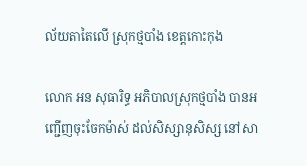ល័យតាតៃលើ ស្រុកថ្មបាំង ខេត្តកោះកុង

លោក អន សុធារិទ្ធ អភិបាលស្រុកថ្មបាំង បានអញ្ជើញចុះចែកម៉ាស់ ដល់សិស្សានុសិស្ស នៅសា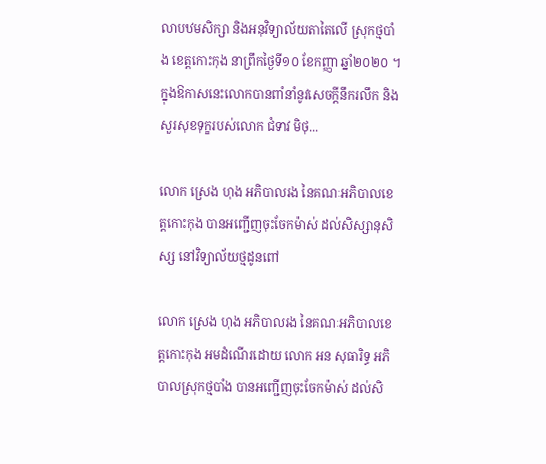លាបឋមសិក្សា និងអនុវិទ្យាល័យតាតៃលើ ស្រុកថ្មបាំង ខេត្តកោះកុង នាព្រឹកថ្ងៃទី១០ ខែកញ្ញា ឆ្នាំ២០២០ ។ ក្នុងឱកាសនេះលោកបានពាំនាំនូវសេចក្តីនឹករលឹក និងសួរសុខទុក្ខរបស់លោក ជំទាវ មិថុ...

លោក ស្រេង ហុង អភិបាលរង នៃគណៈអភិបាលខេត្តកោះកុង បានអញ្ជើញចុះចែកម៉ាស់ ដល់សិស្សានុសិស្ស នៅវិទ្យាល័យថ្មដូនពៅ

លោក ស្រេង ហុង អភិបាលរង នៃគណៈអភិបាលខេត្តកោះកុង អមដំណើរដោយ លោក អន សុធារិទ្ធ អភិបាលស្រុកថ្មបាំង បានអញ្ជើញចុះចែកម៉ាស់ ដល់សិ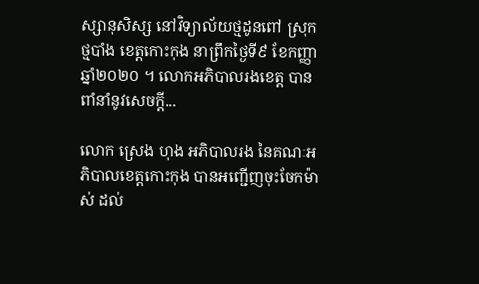ស្សានុសិស្ស នៅវិទ្យាល័យថ្មដូនពៅ ស្រុកថ្មបាំង ខេត្តកោះកុង នាព្រឹកថ្ងៃទី៩ ខែកញ្ញា ឆ្នាំ២០២០ ។ លោកអភិបាលរងខេត្ត បានពាំនាំនូវសេចក្តី...

លោក ស្រេង ហុង អភិបាលរង នៃគណៈអភិបាលខេត្តកោះកុង បានអញ្ជើញចុះចែកម៉ាស់ ដល់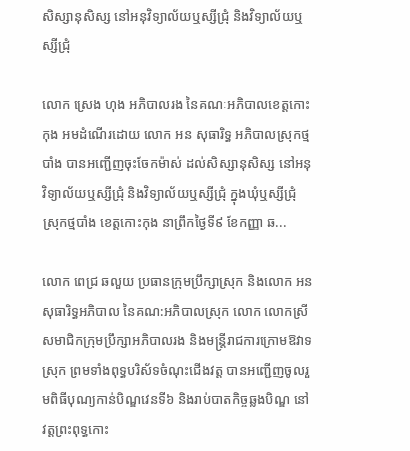សិស្សានុសិស្ស នៅអនុវិទ្យាល័យឬស្សីជ្រុំ និងវិទ្យាល័យឬស្សីជ្រុំ

លោក ស្រេង ហុង អភិបាលរង នៃគណៈអភិបាលខេត្តកោះកុង អមដំណើរដោយ លោក អន សុធារិទ្ធ អភិបាលស្រុកថ្មបាំង បានអញ្ជើញចុះចែកម៉ាស់ ដល់សិស្សានុសិស្ស នៅអនុវិទ្យាល័យឬស្សីជ្រុំ និងវិទ្យាល័យឬស្សីជ្រុំ ក្នុងឃុំឬស្សីជ្រុំ ស្រុកថ្មបាំង ខេត្តកោះកុង នាព្រឹកថ្ងៃទី៩ ខែកញ្ញា ឆ...

លោក ពេជ្រ ឆលួយ ប្រធានក្រុមប្រឹក្សាស្រុក និងលោក អន សុធារិទ្ធអភិបាល នៃគណ:អភិបាលស្រុក លោក លោកស្រីសមាជិកក្រុមប្រឹក្សាអភិបាលរង និងមន្រ្តីរាជការក្រោមឱវាទស្រុក ព្រមទាំងពុទ្ធបរិស័ទចំណុះជើងវត្ត បានអញ្ជើញចូលរួមពិធីបុណ្យកាន់បិណ្ឌវេនទី៦ និងរាប់បាតកិច្ចឆ្លងបិណ្ឌ នៅវត្តព្រះពុទ្ធកោះ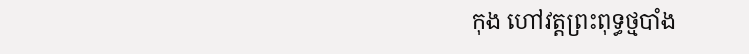កុង ហៅវត្តព្រះពុទ្ធថ្មបាំង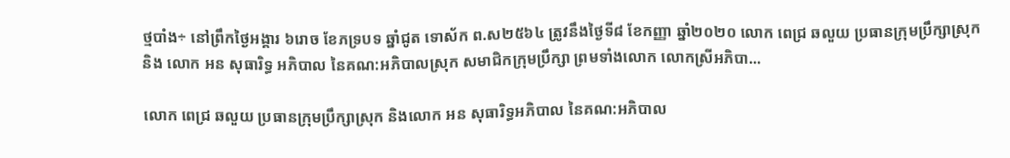ថ្មបាំង÷ នៅព្រឹកថ្ងៃអង្គារ ៦រោច ខែភទ្របទ ឆ្នាំជូត ទោស័ក ព.ស២៥៦៤ ត្រូវនឹងថ្ងៃទី៨ ខែកញ្ញា ឆ្នាំ២០២០ លោក ពេជ្រ ឆលួយ ប្រធានក្រុមប្រឹក្សាស្រុក និង លោក អន សុធារិទ្ធ អភិបាល នៃគណ:អភិបាលស្រុក សមាជិកក្រុមប្រឹក្សា ព្រមទាំងលោក លោកស្រីអភិបា...

លោក ពេជ្រ ឆលួយ ប្រធានក្រុមប្រឹក្សាស្រុក និងលោក អន សុធារិទ្ធអភិបាល នៃគណ:អភិបាល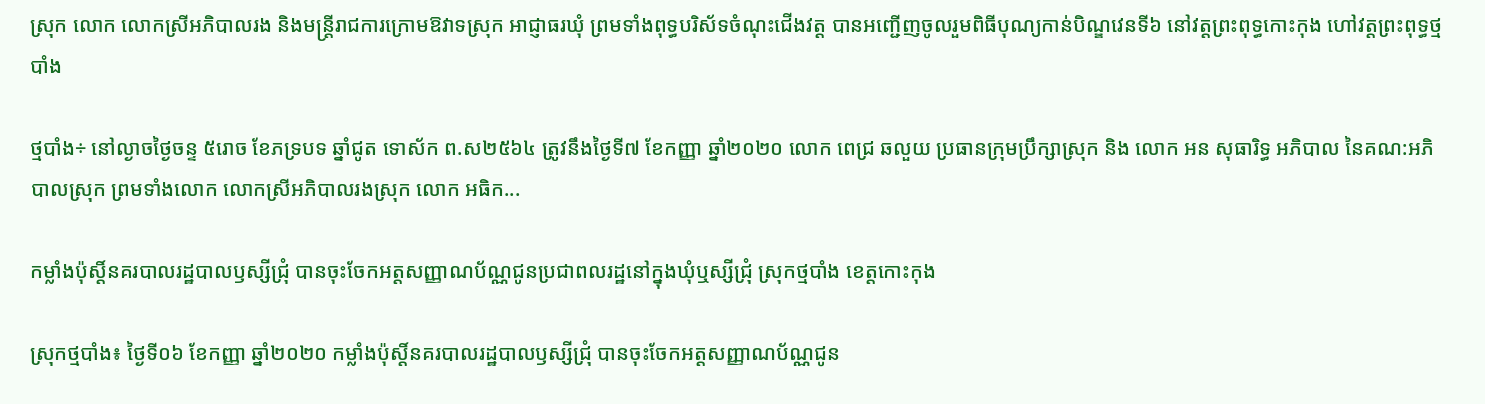ស្រុក លោក លោកស្រីអភិបាលរង និងមន្រ្តីរាជការក្រោមឱវាទស្រុក អាជ្ញាធរឃុំ ព្រមទាំងពុទ្ធបរិស័ទចំណុះជើងវត្ត បានអញ្ជើញចូលរួមពិធីបុណ្យកាន់បិណ្ឌវេនទី៦ នៅវត្តព្រះពុទ្ធកោះកុង ហៅវត្តព្រះពុទ្ធថ្មបាំង

ថ្មបាំង÷ នៅល្ងាចថ្ងៃចន្ទ ៥រោច ខែភទ្របទ ឆ្នាំជូត ទោស័ក ព.ស២៥៦៤ ត្រូវនឹងថ្ងៃទី៧ ខែកញ្ញា ឆ្នាំ២០២០ លោក ពេជ្រ ឆលួយ ប្រធានក្រុមប្រឹក្សាស្រុក និង លោក អន សុធារិទ្ធ អភិបាល នៃគណ:អភិបាលស្រុក ព្រមទាំងលោក លោកស្រីអភិបាលរងស្រុក លោក អធិក...

កម្លាំងប៉ុស្តិ៍នគរបាលរដ្ឋបាលឫស្សីជ្រុំ បានចុះចែកអត្តសញ្ញាណប័ណ្ណជូនប្រជាពលរដ្ឋនៅក្នុងឃុំឬស្សីជ្រុំ ស្រុកថ្មបាំង ខេត្តកោះកុង

ស្រុកថ្មបាំង៖ ថ្ងៃទី០៦ ខែកញ្ញា ឆ្នាំ២០២០ កម្លាំងប៉ុស្តិ៍នគរបាលរដ្ឋបាលឫស្សីជ្រុំ បានចុះចែកអត្តសញ្ញាណប័ណ្ណជូន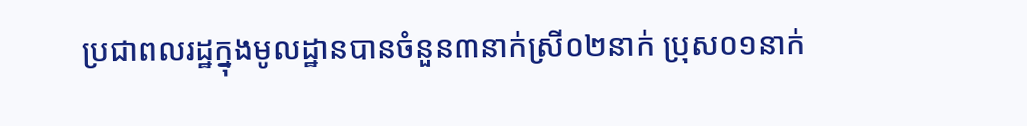ប្រជាពលរដ្ឋក្នុងមូលដ្ឋានបានចំនួន៣នាក់ស្រី០២នាក់ ប្រុស០១នាក់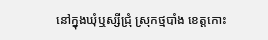នៅក្នុងឃុំឬស្សីជ្រុំ ស្រុកថ្មបាំង ខេត្តកោះ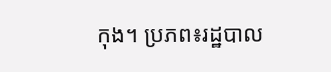កុង។ ប្រភព៖រដ្ឋបាល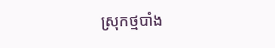ស្រុកថ្មបាំង